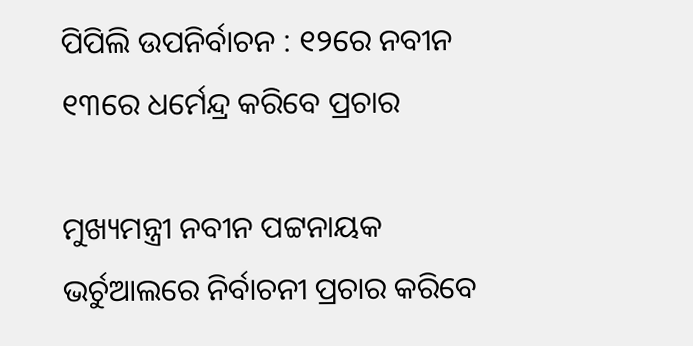ପିପିଲି ଉପନିର୍ବାଚନ : ୧୨ରେ ନବୀନ ୧୩ରେ ଧର୍ମେନ୍ଦ୍ର କରିବେ ପ୍ରଚାର

ମୁଖ୍ୟମନ୍ତ୍ରୀ ନବୀନ ପଟ୍ଟନାୟକ ଭର୍ଚୁଆଲରେ ନିର୍ବାଚନୀ ପ୍ରଚାର କରିବେ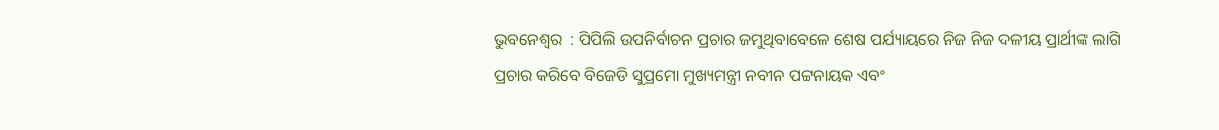ଭୁବନେଶ୍ୱର  : ପିପିଲି ଉପନିର୍ବାଚନ ପ୍ରଚାର ଜମୁଥିବାବେଳେ ଶେଷ ପର୍ଯ୍ୟାୟରେ ନିଜ ନିଜ ଦଳୀୟ ପ୍ରାର୍ଥୀଙ୍କ ଲାଗି ପ୍ରଚାର କରିବେ ବିଜେଡି ସୁପ୍ରମୋ ମୁଖ୍ୟମନ୍ତ୍ରୀ ନବୀନ ପଟ୍ଟନାୟକ ଏବଂ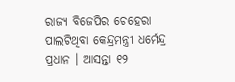ରାଜ୍ୟ ବିଜେପିର ଚେହେରା ପାଲଟିଥିବା କେନ୍ଦ୍ରମନ୍ତ୍ରୀ ଧର୍ମେନ୍ଦ୍ର ପ୍ରଧାନ । ଆସନ୍ତା ୧୨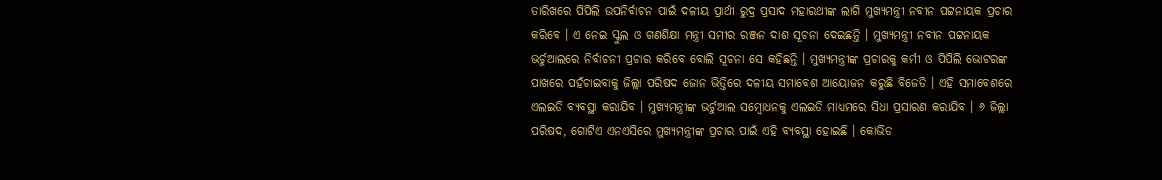ତାରିଖରେ ପିପିଲି ଉପନିର୍ବାଚନ ପାଇଁ ଦଳୀୟ ପ୍ରାର୍ଥୀ ରୁଦ୍ର ପ୍ରସାଦ ମହାରଥୀଙ୍କ ଲାଗି ମୁଖ୍ୟମନ୍ତ୍ରୀ ନବୀନ ପଟ୍ଟନାୟକ ପ୍ରଚାର କରିବେ । ଏ ନେଇ ସ୍କୁଲ ଓ ଗଣଶିକ୍ଷା ମନ୍ତ୍ରୀ ସମୀର ରଞ୍ଜନ ଦାଶ ସୂଚନା ଦେଇଛନ୍ତି । ମୁଖ୍ୟମନ୍ତ୍ରୀ ନବୀନ ପଟ୍ଟନାୟକ ଭର୍ଚୁଆଲରେ ନିର୍ବାଚନୀ ପ୍ରଚାର କରିବେ ବୋଲି ସୂଚନା ସେ କହିଛନ୍ତି । ମୁଖ୍ୟମନ୍ତ୍ରୀଙ୍କ ପ୍ରଚାରକୁ କର୍ମୀ ଓ ପିପିଲି ଭୋଟରଙ୍କ ପାଖରେ ପହଁଚାଇବାକୁ ଜିଲ୍ଲା ପରିଷଦ ଜୋନ ଭିତ୍ତିରେ ଦଳୀୟ ସମାବେଶ ଆୟୋଜନ କରୁଛି ବିଜେଡି । ଏହି ସମାବେଶରେ ଏଲଇଡି ବ୍ୟବସ୍ଥା କରାଯିବ । ମୁଖ୍ୟମନ୍ତ୍ରୀଙ୍କ ଭର୍ଚୁଆଲ ସମ୍ବୋଧନକୁ ଏଲଇଡି ମାଧ୍ୟମରେ ସିଧା ପ୍ରସାରଣ କରାଯିବ । ୬ ଜିଲ୍ଲା ପରିଷଦ, ଗୋଟିଏ ଏନଏସିରେ ମୁଖ୍ୟମନ୍ତ୍ରୀଙ୍କ ପ୍ରଚାର ପାଇଁ ଏହି ବ୍ୟବସ୍ଥା ହୋଇଛି । କୋଭିଡ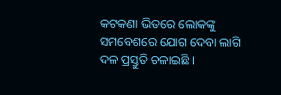କଟକଣା ଭିତରେ ଲୋକଙ୍କୁ ସମବେଶରେ ଯୋଗ ଦେବା ଲାଗି ଦଳ ପ୍ରସ୍ତୁତି ଚଳାଇଛି ।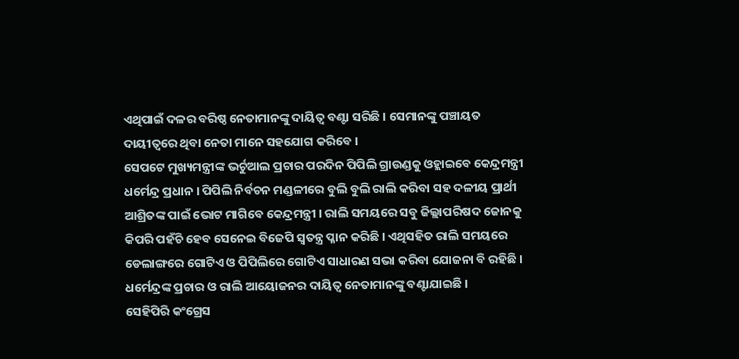ଏଥିପାଇଁ ଦଳର ବରିଷ୍ଠ ନେତାମାନଙ୍କୁ ଦାୟିତ୍ୱ ବଣ୍ଟା ସରିଛି । ସେମାନଙ୍କୁ ପଞ୍ଚାୟତ ଦାୟୀତ୍ୱରେ ଥିବା ନେତା ମାନେ ସହଯୋଗ କରିବେ ।
ସେପଟେ ମୁଖ୍ୟମନ୍ତ୍ରୀଙ୍କ ଭର୍ଚୁଆଲ ପ୍ରଚାର ପରଦିନ ପିପିଲି ଗ୍ରାଉଣ୍ଡକୁ ଓହ୍ଲାଇବେ କେନ୍ଦ୍ରମନ୍ତ୍ରୀ ଧର୍ମେନ୍ଦ୍ର ପ୍ରଧାନ । ପିପିଲି ନିର୍ବଚନ ମଣ୍ଡଳୀରେ ବୁଲି ବୁଲି ରାଲି କରିବା ସହ ଦଳୀୟ ପ୍ରାର୍ଥୀ ଆଶ୍ରିତଙ୍କ ପାଇଁ ଭୋଟ ମାଗିବେ କେନ୍ଦ୍ରମନ୍ତ୍ରୀ । ରାଲି ସମୟରେ ସବୁ ଜିଲ୍ଲାପରିଷଦ ଜୋନକୁ କିପରି ପହଁଚି ହେବ ସେନେଇ ବିଜେପି ସ୍ୱତନ୍ତ୍ର ପ୍ଳାନ କରିଛି । ଏଥିସହିତ ରାଲି ସମୟରେ ଡେଲାଙ୍ଗରେ ଗୋଟିଏ ଓ ପିପିଲିରେ ଗୋଟିଏ ସାଧାରଣ ସଭା କରିବା ଯୋଜନା ବି ରହିଛି । ଧର୍ମେନ୍ଦ୍ରଙ୍କ ପ୍ରଚାର ଓ ରାଲି ଆୟୋଜନର ଦାୟିତ୍ୱ ନେତାମାନଙ୍କୁ ବଣ୍ଟାଯାଇଛି ।
ସେହିପିରି କଂଗ୍ରେସ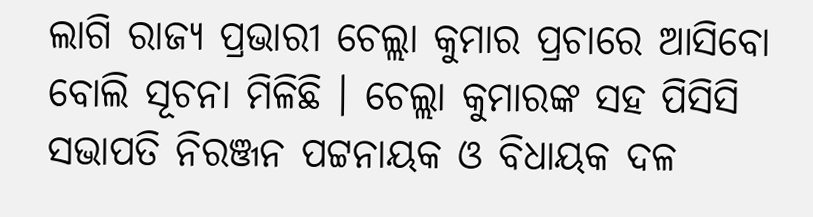ଲାଗି ରାଜ୍ୟ ପ୍ରଭାରୀ ଚେଲ୍ଲା କୁମାର ପ୍ରଚାରେ ଆସିବୋ ବୋଲି ସୂଚନା ମିଳିଛି । ଚେଲ୍ଲା କୁମାରଙ୍କ ସହ ପିସିସି ସଭାପତି ନିରଞ୍ଜନ ପଟ୍ଟନାୟକ ଓ ବିଧାୟକ ଦଳ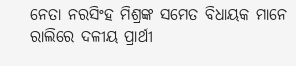ନେତା ନରସିଂହ ମିଶ୍ରଙ୍କ ସମେତ ବିଧାୟକ ମାନେ ରାଲିରେ ଦଳୀୟ ପ୍ରାର୍ଥୀ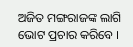ଅଜିତ ମଙ୍ଗରାଜଙ୍କ ଲାଗି ଭୋଟ ପ୍ରଚାର କରିବେ ।